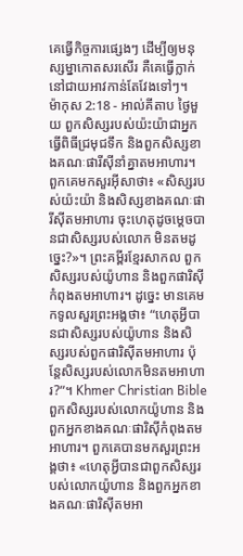គេធ្វើកិច្ចការផ្សេងៗ ដើម្បីឲ្យមនុស្សម្នាកោតសរសើរ គឺគេធ្វើក្លាក់ នៅជាយអាវកាន់តែវែងទៅៗ។
ម៉ាកុស 2:18 - អាល់គីតាប ថ្ងៃមួយ ពួកសិស្សរបស់យ៉ះយ៉ាជាអ្នកធ្វើពិធីជ្រមុជទឹក និងពួកសិស្សខាងគណៈផារីស៊ីនាំគ្នាតមអាហារ។ ពួកគេមកសួរអ៊ីសាថា៖ «សិស្សរបស់យ៉ះយ៉ា និងសិស្សខាងគណៈផារីស៊ីតមអាហារ ចុះហេតុដូចម្ដេចបានជាសិស្សរបស់លោក មិនតមដូច្នេះ?»។ ព្រះគម្ពីរខ្មែរសាកល ពួកសិស្សរបស់យ៉ូហាន និងពួកផារិស៊ីកំពុងតមអាហារ។ ដូច្នេះ មានគេមកទូលសួរព្រះអង្គថា៖ “ហេតុអ្វីបានជាសិស្សរបស់យ៉ូហាន និងសិស្សរបស់ពួកផារិស៊ីតមអាហារ ប៉ុន្តែសិស្សរបស់លោកមិនតមអាហារ?”។ Khmer Christian Bible ពួកសិស្សរបស់លោកយ៉ូហាន និងពួកអ្នកខាងគណៈផារិស៊ីកំពុងតមអាហារ។ ពួកគេបានមកសួរព្រះអង្គថា៖ «ហេតុអ្វីបានជាពួកសិស្សរបស់លោកយ៉ូហាន និងពួកអ្នកខាងគណៈផារិស៊ីតមអា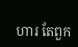ហារ តែពួក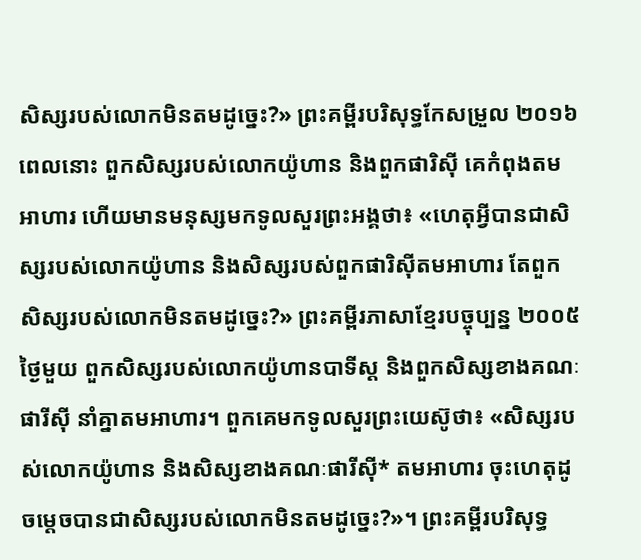សិស្សរបស់លោកមិនតមដូច្នេះ?» ព្រះគម្ពីរបរិសុទ្ធកែសម្រួល ២០១៦ ពេលនោះ ពួកសិស្សរបស់លោកយ៉ូហាន និងពួកផារិស៊ី គេកំពុងតមអាហារ ហើយមានមនុស្សមកទូលសួរព្រះអង្គថា៖ «ហេតុអ្វីបានជាសិស្សរបស់លោកយ៉ូហាន និងសិស្សរបស់ពួកផារិស៊ីតមអាហារ តែពួកសិស្សរបស់លោកមិនតមដូច្នេះ?» ព្រះគម្ពីរភាសាខ្មែរបច្ចុប្បន្ន ២០០៥ ថ្ងៃមួយ ពួកសិស្សរបស់លោកយ៉ូហានបាទីស្ដ និងពួកសិស្សខាងគណៈផារីស៊ី នាំគ្នាតមអាហារ។ ពួកគេមកទូលសួរព្រះយេស៊ូថា៖ «សិស្សរបស់លោកយ៉ូហាន និងសិស្សខាងគណៈផារីស៊ី* តមអាហារ ចុះហេតុដូចម្ដេចបានជាសិស្សរបស់លោកមិនតមដូច្នេះ?»។ ព្រះគម្ពីរបរិសុទ្ធ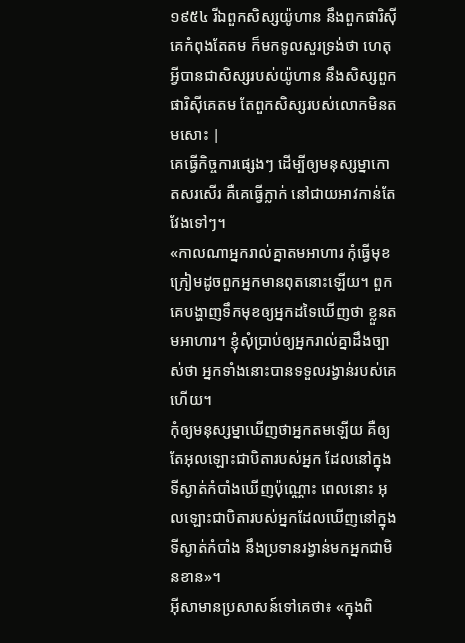១៩៥៤ រីឯពួកសិស្សយ៉ូហាន នឹងពួកផារិស៊ី គេកំពុងតែតម ក៏មកទូលសួរទ្រង់ថា ហេតុអ្វីបានជាសិស្សរបស់យ៉ូហាន នឹងសិស្សពួកផារិស៊ីគេតម តែពួកសិស្សរបស់លោកមិនតមសោះ |
គេធ្វើកិច្ចការផ្សេងៗ ដើម្បីឲ្យមនុស្សម្នាកោតសរសើរ គឺគេធ្វើក្លាក់ នៅជាយអាវកាន់តែវែងទៅៗ។
«កាលណាអ្នករាល់គ្នាតមអាហារ កុំធ្វើមុខក្រៀមដូចពួកអ្នកមានពុតនោះឡើយ។ ពួកគេបង្ហាញទឹកមុខឲ្យអ្នកដទៃឃើញថា ខ្លួនតមអាហារ។ ខ្ញុំសុំប្រាប់ឲ្យអ្នករាល់គ្នាដឹងច្បាស់ថា អ្នកទាំងនោះបានទទួលរង្វាន់របស់គេហើយ។
កុំឲ្យមនុស្សម្នាឃើញថាអ្នកតមឡើយ គឺឲ្យតែអុលឡោះជាបិតារបស់អ្នក ដែលនៅក្នុងទីស្ងាត់កំបាំងឃើញប៉ុណ្ណោះ ពេលនោះ អុលឡោះជាបិតារបស់អ្នកដែលឃើញនៅក្នុងទីស្ងាត់កំបាំង នឹងប្រទានរង្វាន់មកអ្នកជាមិនខាន»។
អ៊ីសាមានប្រសាសន៍ទៅគេថា៖ «ក្នុងពិ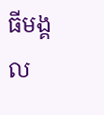ធីមង្គល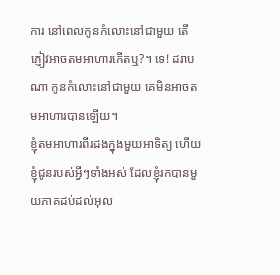ការ នៅពេលកូនកំលោះនៅជាមួយ តើភ្ញៀវអាចតមអាហារកើតឬ?។ ទេ! ដរាបណា កូនកំលោះនៅជាមួយ គេមិនអាចតមអាហារបានឡើយ។
ខ្ញុំតមអាហារពីរដងក្នុងមួយអាទិត្យ ហើយខ្ញុំជូនរបស់អ្វីៗទាំងអស់ ដែលខ្ញុំរកបានមួយភាគដប់ដល់អុល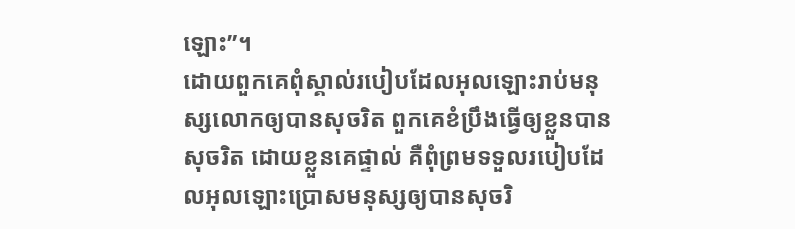ឡោះ”។
ដោយពួកគេពុំស្គាល់របៀបដែលអុលឡោះរាប់មនុស្សលោកឲ្យបានសុចរិត ពួកគេខំប្រឹងធ្វើឲ្យខ្លួនបានសុចរិត ដោយខ្លួនគេផ្ទាល់ គឺពុំព្រមទទួលរបៀបដែលអុលឡោះប្រោសមនុស្សឲ្យបានសុចរិ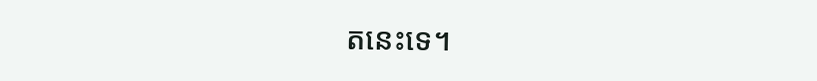តនេះទេ។